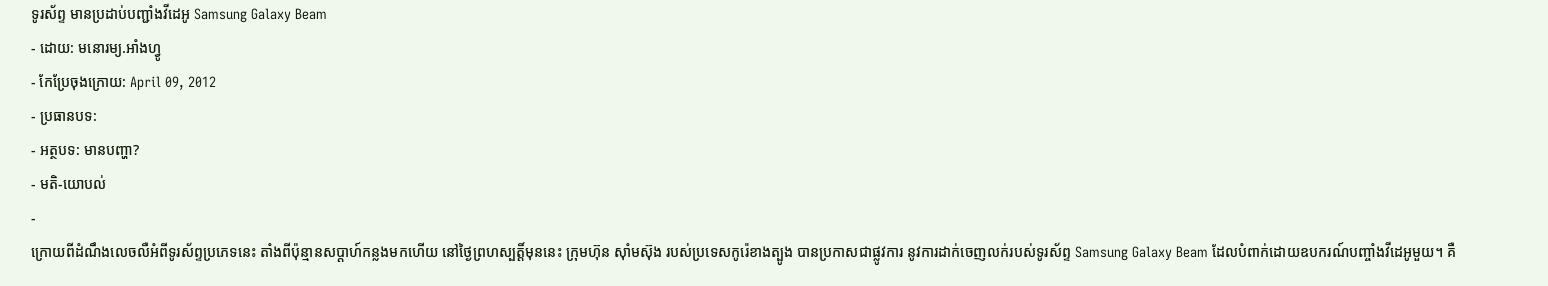ទូរស័ព្ទ មានប្រដាប់បញ្ជាំងវីដេអូ Samsung Galaxy Beam
- ដោយ: មនោរម្យ.អាំងហ្វូ
- កែប្រែចុងក្រោយ: April 09, 2012
- ប្រធានបទ:
- អត្ថបទ: មានបញ្ហា?
- មតិ-យោបល់
-
ក្រោយពីដំណឹងលេចលឺអំពីទូរស័ព្ទប្រភេទនេះ តាំងពីប៉ុន្មានសប្ដាហ៍កន្លងមកហើយ នៅថ្ងៃព្រហស្បត្តិ៍មុននេះ ក្រុមហ៊ុន ស៊ាំមស៊ុង របស់ប្រទេសកូរ៉េខាងត្បូង បានប្រកាសជាផ្លូវការ នូវការដាក់ចេញលក់របស់ទូរស័ព្ទ Samsung Galaxy Beam ដែលបំពាក់ដោយឧបករណ៍បញ្ចាំងវីដេអូមួយ។ គឺ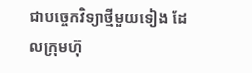ជាបច្ចេកវិទ្យាថ្មីមួយទៀង ដែលក្រុមហ៊ុ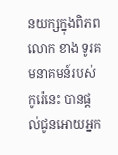នយក្សក្នុងពិភពលោក ខាង ទូរគមនាគមន៍របស់កូរ៉េនេះ បានផ្ដល់ជូនអោយអ្នក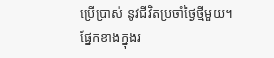ប្រើប្រាស់ នូវជីវិតប្រចាំថ្ងៃថ្មីមួយ។
ផ្នែកខាងក្នុងរ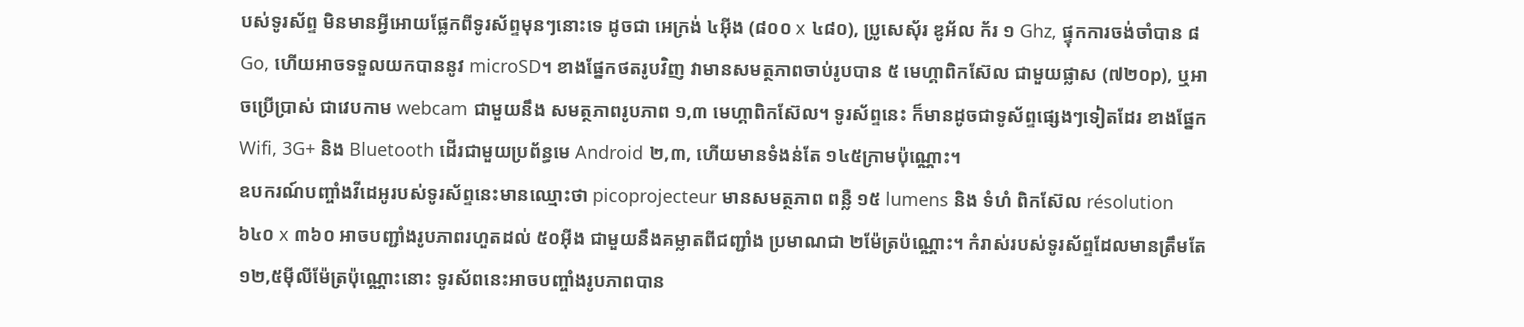បស់ទូរស័ព្ទ មិនមានអ្វីអោយផ្លែកពីទូរស័ព្ទមុនៗនោះទេ ដូចជា អេក្រង់ ៤អ៊ីង (៨០០ x ៤៨០), ប្រូសេស៊័រ ឌូអ័ល ក័រ ១ Ghz, ផ្ទុកការចង់ចាំបាន ៨ Go, ហើយអាចទទួលយកបាននូវ microSD។ ខាងផ្នែកថតរូបវិញ វាមានសមត្ថភាពចាប់រូបបាន ៥ មេហ្គាពិកស៊ែល ជាមួយផ្លាស (៧២០p), ឬអាចប្រើបា្រស់ ជាវេបកាម webcam ជាមួយនឹង សមត្ថភាពរូបភាព ១,៣ មេហ្គាពិកស៊ែល។ ទូរស័ព្ទនេះ ក៏មានដូចជាទូស័ព្ទផ្សេងៗទៀតដែរ ខាងផ្នែក Wifi, 3G+ និង Bluetooth ដើរជាមួយប្រព័ន្ធមេ Android ២,៣, ហើយមានទំងន់តែ ១៤៥ក្រាមប៉ុណ្ណោះ។
ឧបករណ៍បញ្ចាំងវីដេអូរបស់ទូរស័ព្ទនេះមានឈ្មោះថា picoprojecteur មានសមត្ថភាព ពន្លឺ ១៥ lumens និង ទំហំ ពិកស៊ែល résolution ៦៤០ x ៣៦០ អាចបញ្ជាំងរូបភាពរហួតដល់ ៥០អ៊ីង ជាមួយនឹងគម្លាតពីជញ្ជាំង ប្រមាណជា ២ម៉ែត្រប៉ណ្ណោះ។ កំរាស់របស់ទូរស័ព្ទដែលមានត្រឹមតែ ១២,៥ម៉ីលីម៉ែត្រប៉ុណ្ណោះនោះ ទូរស័ពនេះអាចបញ្ចាំងរូបភាពបាន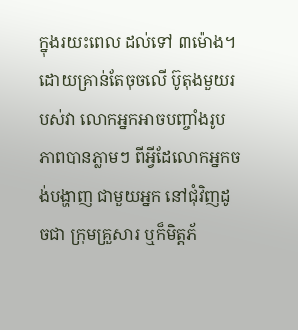ក្នុងរយះពេល ដល់ទៅ ៣ម៉ោង។
ដោយគ្រាន់តែចុចលើ ប៊ូតុងមួយរបស់វា លោកអ្នកអាចបញ្ចាំងរូបភាពបានភ្លាមៗ ពីអ្វីដែលោកអ្នកចង់បង្ហាញ ជាមួយអ្នក នៅជុំវិញដូចជា ក្រុមគ្រួសារ ឬក៏មិត្តភ័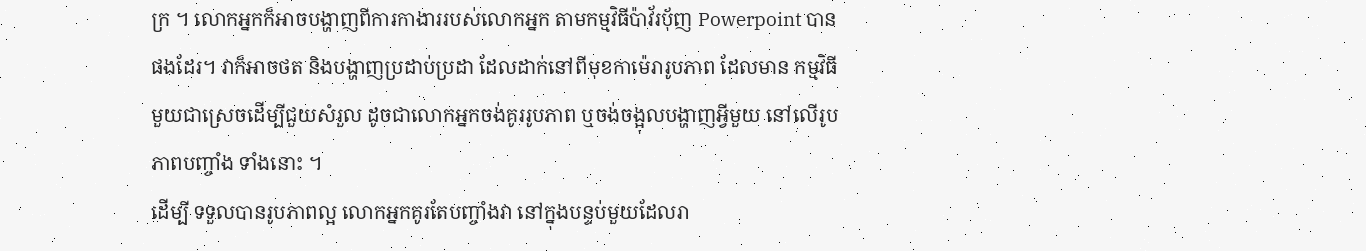ក្រ ។ លោកអ្នកក៏អាចបង្ហាញពីការកាងាររបស់លោកអ្នក តាមកម្មវិធីប៉ាវ័រប៉័ញ Powerpoint បានផងដែរ។ វាក៏អាចថត និងបង្ហាញប្រដាប់ប្រដា ដែលដាក់នៅពីមុខកាម៉េរារូបភាព ដែលមាន កម្មវិធីមួយជាស្រេចដើម្បីជួយសំរួល ដូចជាលោកអ្នកចង់គូររូបភាព ឬចង់ចង្អុលបង្ហាញអ្វីមួយ នៅលើរូបភាពបញ្ចាំង ទាំងនោះ ។
ដើម្បី ទទួលបានរូបភាពល្អ លោកអ្នកគូរតែបញ្ចាំងវា នៅក្នុងបន្ទប់មួយដែលរា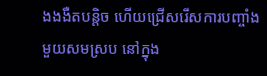ងងងឺតបន្តិច ហើយជ្រើសរើសការបញ្ចាំង មួយសមស្រប នៅក្នុង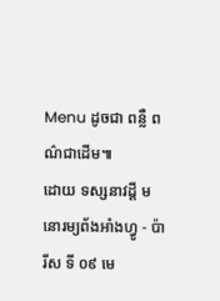Menu ដូចជា ពន្លឺ ពណ៌ជាដើម៕
ដោយ ទស្សនាវដ្ដី មនោរម្យព័ងអាំងហ្វូ - ប៉ារីស ទី ០៩ មេ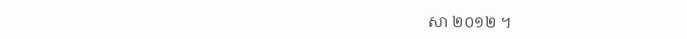សា ២០១២ ។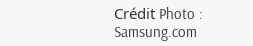Crédit Photo : Samsung.com